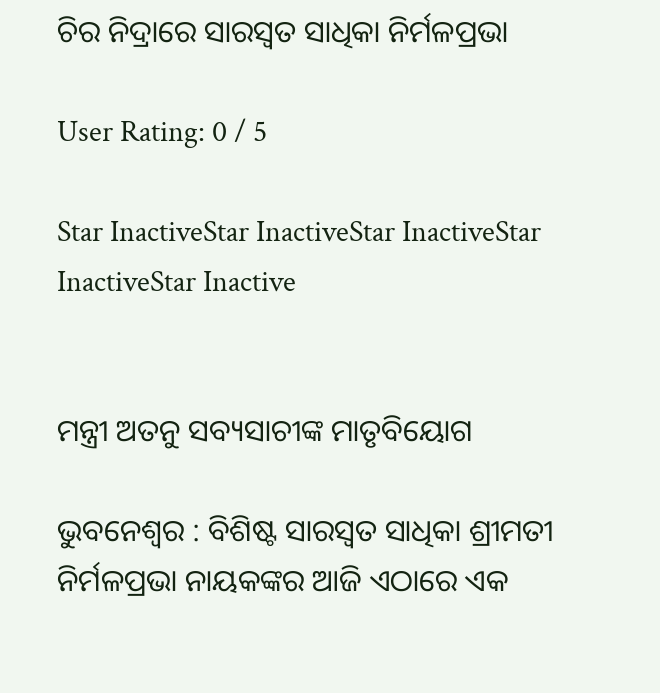ଚିର ନିଦ୍ରାରେ ସାରସ୍ୱତ ସାଧିକା ନିର୍ମଳପ୍ରଭା

User Rating: 0 / 5

Star InactiveStar InactiveStar InactiveStar InactiveStar Inactive


ମନ୍ତ୍ରୀ ଅତନୁ ସବ୍ୟସାଚୀଙ୍କ ମାତୃବିୟୋଗ

ଭୁବନେଶ୍ୱର : ବିଶିଷ୍ଟ ସାରସ୍ୱତ ସାଧିକା ଶ୍ରୀମତୀ ନିର୍ମଳପ୍ରଭା ନାୟକଙ୍କର ଆଜି ଏଠାରେ ଏକ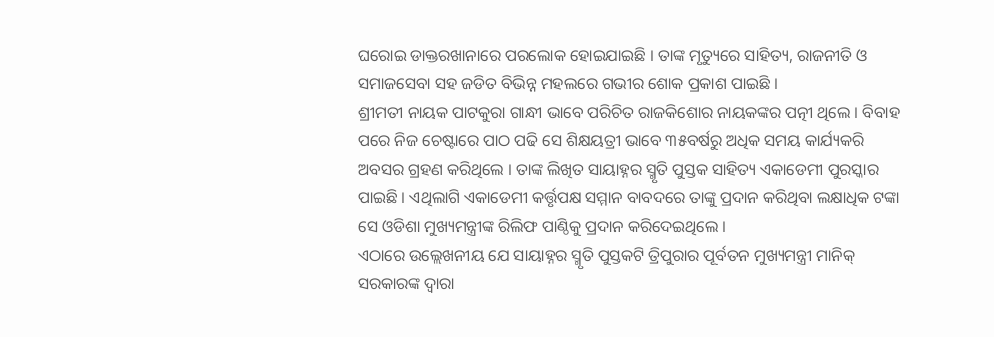ଘରୋଇ ଡାକ୍ତରଖାନାରେ ପରଲୋକ ହୋଇଯାଇଛି । ତାଙ୍କ ମୃତ୍ୟୁରେ ସାହିତ୍ୟ, ରାଜନୀତି ଓ ସମାଜସେବା ସହ ଜଡିତ ବିଭିନ୍ନ ମହଲରେ ଗଭୀର ଶୋକ ପ୍ରକାଶ ପାଇଛି ।
ଶ୍ରୀମତୀ ନାୟକ ପାଟକୁରା ଗାନ୍ଧୀ ଭାବେ ପରିଚିତ ରାଜକିଶୋର ନାୟକଙ୍କର ପତ୍ନୀ ଥିଲେ । ବିବାହ ପରେ ନିଜ ଚେଷ୍ଟାରେ ପାଠ ପଢି ସେ ଶିକ୍ଷୟତ୍ରୀ ଭାବେ ୩୫ବର୍ଷରୁ ଅଧିକ ସମୟ କାର୍ଯ୍ୟକରି ଅବସର ଗ୍ରହଣ କରିଥିଲେ । ତାଙ୍କ ଲିଖିତ ସାୟାହ୍ନର ସ୍ମୃତି ପୁସ୍ତକ ସାହିତ୍ୟ ଏକାଡେମୀ ପୁରସ୍କାର ପାଇଛି । ଏଥିଲାଗି ଏକାଡେମୀ କର୍ତ୍ତୃପକ୍ଷ ସମ୍ମାନ ବାବଦରେ ତାଙ୍କୁ ପ୍ରଦାନ କରିଥିବା ଲକ୍ଷାଧିକ ଟଙ୍କା ସେ ଓଡିଶା ମୁଖ୍ୟମନ୍ତ୍ରୀଙ୍କ ରିଲିଫ ପାଣ୍ଠିକୁ ପ୍ରଦାନ କରିଦେଇଥିଲେ ।
ଏଠାରେ ଉଲ୍ଲେଖନୀୟ ଯେ ସାୟାହ୍ନର ସ୍ମୃତି ପୁସ୍ତକଟି ତ୍ରିପୁରାର ପୂର୍ବତନ ମୁଖ୍ୟମନ୍ତ୍ରୀ ମାନିକ୍‍ ସରକାରଙ୍କ ଦ୍ୱାରା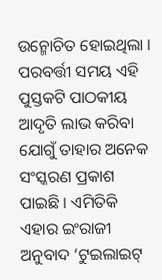ଉନ୍ମୋଚିତ ହୋଇଥିଲା । ପରବର୍ତ୍ତୀ ସମୟ ଏହି ପୁସ୍ତକଟି ପାଠକୀୟ ଆଦୃତି ଲାଭ କରିବା ଯୋଗୁଁ ତାହାର ଅନେକ ସଂସ୍କରଣ ପ୍ରକାଶ ପାଇଛି । ଏମିତିକି ଏହାର ଇଂରାଜୀ ଅନୁବାଦ ‘ଟୁଇଲାଇଟ୍‍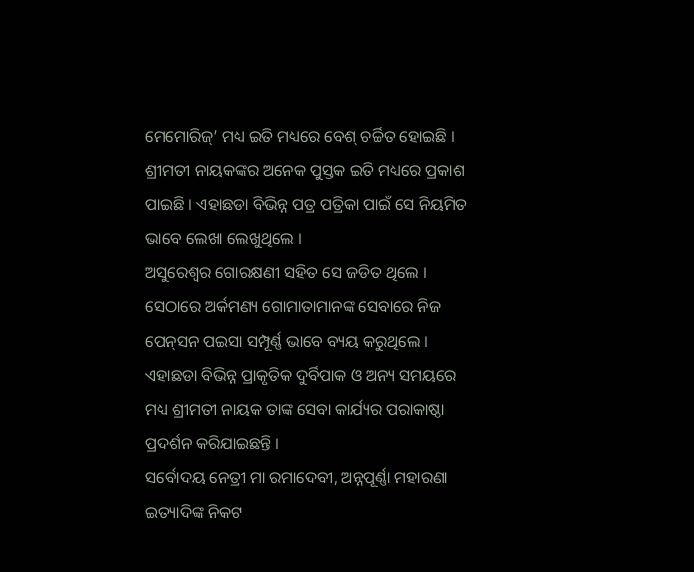ମେମୋରିଜ୍‍’ ମଧ୍ୟ ଇତି ମଧ୍ୟରେ ବେଶ୍‍ ଚର୍ଚ୍ଚିତ ହୋଇଛି ।
ଶ୍ରୀମତୀ ନାୟକଙ୍କର ଅନେକ ପୁସ୍ତକ ଇତି ମଧ୍ୟରେ ପ୍ରକାଶ ପାଇଛି । ଏହାଛଡା ବିଭିନ୍ନ ପତ୍ର ପତ୍ରିକା ପାଇଁ ସେ ନିୟମିତ ଭାବେ ଲେଖା ଲେଖୁଥିଲେ ।
ଅସୁରେଶ୍ୱର ଗୋରକ୍ଷଣୀ ସହିତ ସେ ଜଡିତ ଥିଲେ । ସେଠାରେ ଅର୍କମଣ୍ୟ ଗୋମାତାମାନଙ୍କ ସେବାରେ ନିଜ ପେନ୍‍ସନ ପଇସା ସମ୍ପୂର୍ଣ୍ଣ ଭାବେ ବ୍ୟୟ କରୁଥିଲେ । ଏହାଛଡା ବିଭିନ୍ନ ପ୍ରାକୃତିକ ଦୁର୍ବିପାକ ଓ ଅନ୍ୟ ସମୟରେ ମଧ୍ୟ ଶ୍ରୀମତୀ ନାୟକ ତାଙ୍କ ସେବା କାର୍ଯ୍ୟର ପରାକାଷ୍ଠା ପ୍ରଦର୍ଶନ କରିଯାଇଛନ୍ତି ।
ସର୍ବୋଦୟ ନେତ୍ରୀ ମା ରମାଦେବୀ, ଅନ୍ନପୂର୍ଣ୍ଣା ମହାରଣା ଇତ୍ୟାଦିଙ୍କ ନିକଟ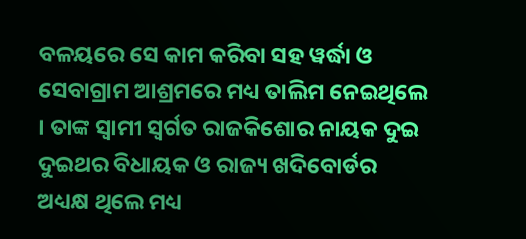ବଳୟରେ ସେ କାମ କରିବା ସହ ୱର୍ଦ୍ଧା ଓ ସେବାଗ୍ରାମ ଆଶ୍ରମରେ ମଧ୍ୟ ତାଲିମ ନେଇଥିଲେ । ତାଙ୍କ ସ୍ୱାମୀ ସ୍ୱର୍ଗତ ରାଜକିଶୋର ନାୟକ ଦୁଇ ଦୁଇଥର ବିଧାୟକ ଓ ରାଜ୍ୟ ଖଦିବୋର୍ଡର ଅଧ୍ୟକ୍ଷ ଥିଲେ ମଧ୍ୟ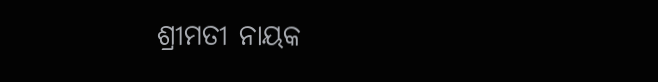ଶ୍ରୀମତୀ ନାୟକ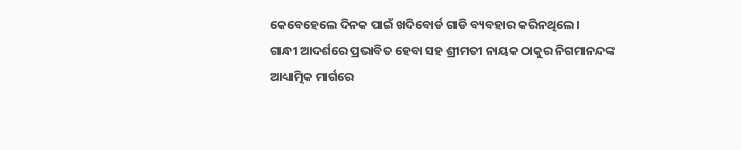କେବେହେଲେ ଦିନକ ପାଇଁ ଖଦିବୋର୍ଡ ଗାଡି ବ୍ୟବହାର କରିନଥିଲେ ।
ଗାନ୍ଧୀ ଆଦର୍ଶରେ ପ୍ରଭାବିତ ହେବା ସହ ଶ୍ରୀମତୀ ନାୟକ ଠାକୁର ନିଗମାନନ୍ଦଙ୍କ ଆଧ୍ୟାତ୍ମିକ ମାର୍ଗରେ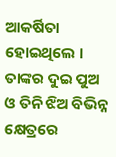ଆକର୍ଷିତା ହୋଇଥିଲେ । ତାଙ୍କର ଦୁଇ ପୁଅ ଓ ତିନି ଝିଅ ବିଭିନ୍ନ କ୍ଷେତ୍ରରେ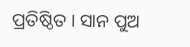ପ୍ରତିଷ୍ଠିତ । ସାନ ପୁଅ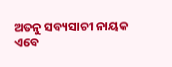ଅତନୁ ସବ୍ୟସାଚୀ ନାୟକ ଏବେ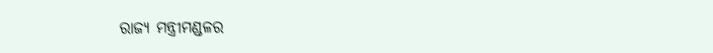ରାଜ୍ୟ ମନ୍ତ୍ରୀମଣ୍ଡଳର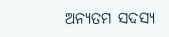ଅନ୍ୟତମ ସଦସ୍ୟ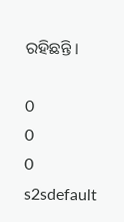ରହିଛନ୍ତି ।

0
0
0
s2sdefault